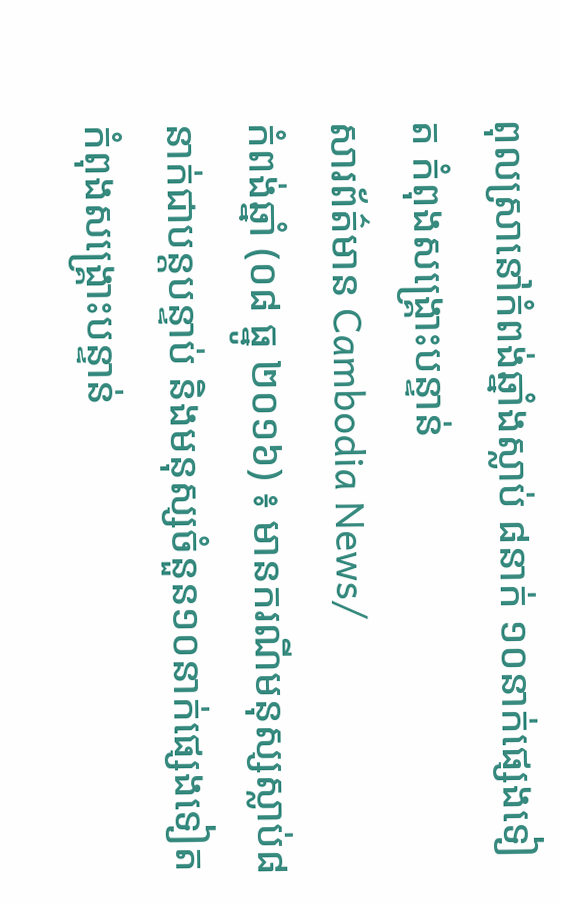ពុលស្រានៅកំពង់ឆ្នាំងស្លាប់ ៨នាក់ ១០នាក់ផ្សេងទៀត កំពុងសង្គ្រោះបន្ទាន់
សារព័ត៌មាន Cambodia News/
កំពង់ឆ្នាំ (០៨ ធ្នូ ២០១៦) ៖ មានករណីមនុស្សស្លាប់៨នាក់ជាបន្តបន្ទាប់ និងមនុស្សចំនួន១០នាក់ផ្សេងទៀត កំពុងសង្គ្រោះបន្ទាន់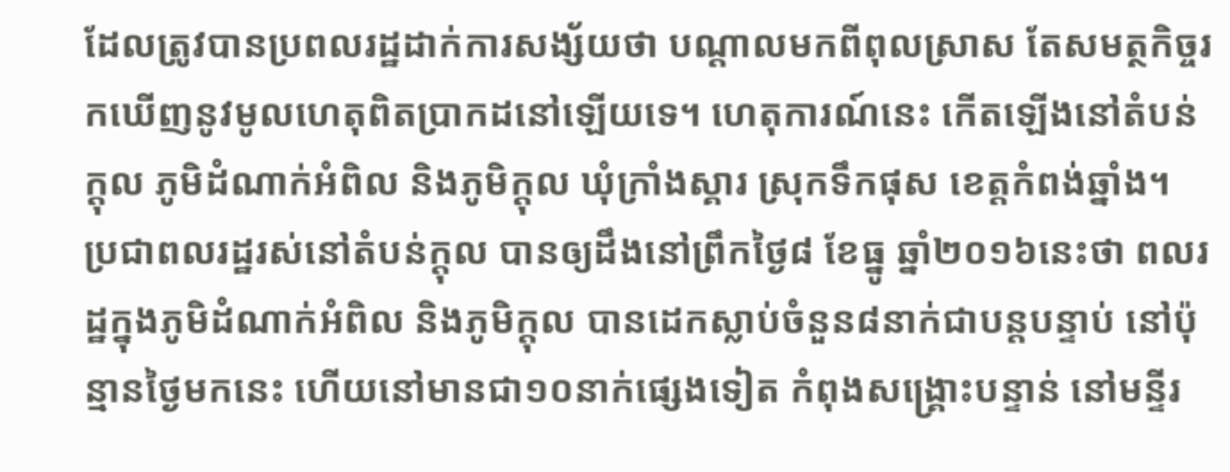ដែលត្រូវបានប្រពលរដ្ឋដាក់ការសង្ស័យថា បណ្ដាលមកពីពុលស្រាស តែសមត្ថកិច្ចរកឃើញនូវមូលហេតុពិតប្រាកដនៅឡើយទេ។ ហេតុការណ៍នេះ កើតឡើងនៅតំបន់ក្ដុល ភូមិដំណាក់អំពិល និងភូមិក្ដុល ឃុំក្រាំងស្គារ ស្រុកទឹកផុស ខេត្តកំពង់ឆ្នាំង។
ប្រជាពលរដ្ឋរស់នៅតំបន់ក្ដុល បានឲ្យដឹងនៅព្រឹកថ្ងៃ៨ ខែធ្នូ ឆ្នាំ២០១៦នេះថា ពលរដ្ឋក្នុងភូមិដំណាក់អំពិល និងភូមិក្ដុល បានដេកស្លាប់ចំនួន៨នាក់ជាបន្តបន្ទាប់ នៅប៉ុន្មានថ្ងៃមកនេះ ហើយនៅមានជា១០នាក់ផ្សេងទៀត កំពុងសង្គ្រោះបន្ទាន់ នៅមន្ទីរ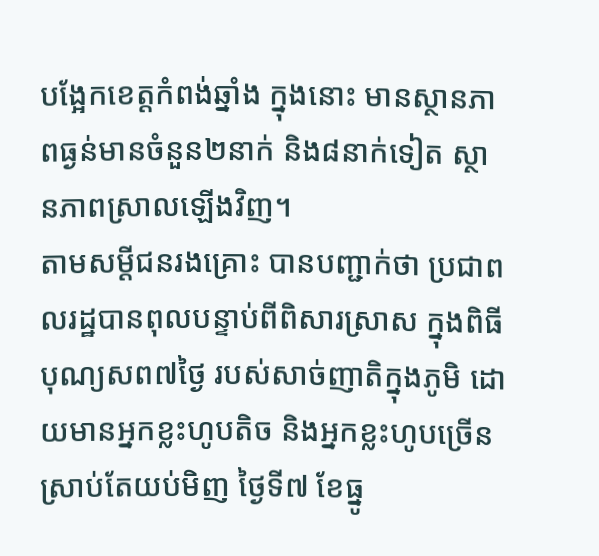បង្អែកខេត្តកំពង់ឆ្នាំង ក្នុងនោះ មានស្ថានភាពធ្ងន់មានចំនួន២នាក់ និង៨នាក់ទៀត ស្ថានភាពស្រាលឡើងវិញ។
តាមសម្ដីជនរងគ្រោះ បានបញ្ជាក់ថា ប្រជាពលរដ្ឋបានពុលបន្ទាប់ពីពិសារស្រាស ក្នុងពិធីបុណ្យសព៧ថ្ងៃ របស់សាច់ញាតិក្នុងភូមិ ដោយមានអ្នកខ្លះហូបតិច និងអ្នកខ្លះហូបច្រើន ស្រាប់តែយប់មិញ ថ្ងៃទី៧ ខែធ្នូ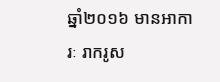ឆ្នាំ២០១៦ មានអាការៈ រាករូស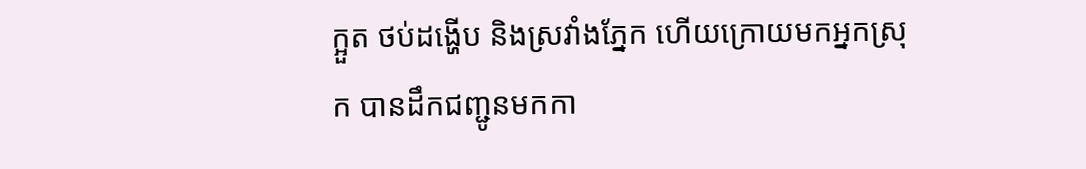ក្អួត ថប់ដង្ហើប និងស្រវាំងភ្នែក ហើយក្រោយមកអ្នកស្រុក បានដឹកជញ្ជូនមកកា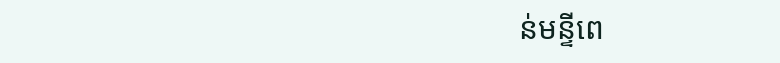ន់មន្ទីពេ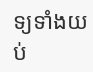ទ្យទាំងយប់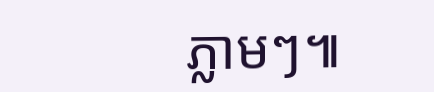ភ្លាមៗ៕